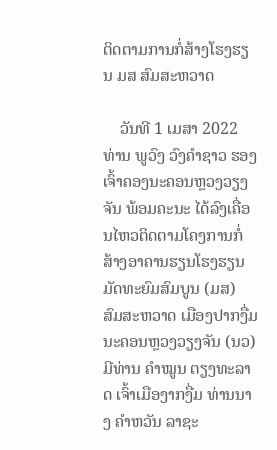ຕິດຕາມການກໍ່ສ້າງໂຮງຮຽນ ມສ ສົມສະຫວາດ

    ວັນທີ 1 ເມສາ 2022 ທ່ານ ພູວົງ ວົງຄໍາຊາວ ຮອງເຈົ້າຄອງນະຄອນຫຼວງວຽງຈັນ ພ້ອມຄະນະ ໄດ້ລົງເຄື່ອນໄຫວຕິດຕາມໂຄງການກໍ່ສ້າງອາຄານຮຽນໂຮງຮຽນມັດທະຍົມສົມບູນ (ມສ) ສົມສະຫວາດ ເມືອງປາກງື່ມ ນະຄອນຫຼວງວຽງຈັນ (ນວ) ມີທ່ານ ຄໍາໝູນ ຕຽງທະລາດ ເຈົ້າເມືອງາກງື່ມ ທ່ານນາງ ຄໍາຫວັນ ລາຊະ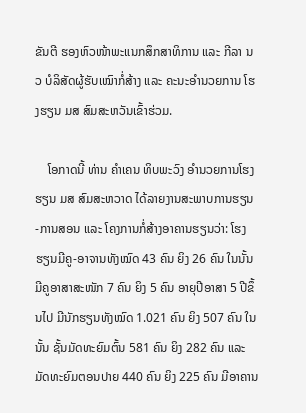ຂັນຕີ ຮອງຫົວໜ້າພະແນກສຶກສາທິການ ແລະ ກີລາ ນວ ບໍລິສັດຜູ້ຮັບເໝົາກໍ່ສ້າງ ແລະ ຄະນະອໍານວຍການ ໂຮງຮຽນ ມສ ສົມສະຫວັນເຂົ້າຮ່ວມ.

    ໂອກາດນີ້ ທ່ານ ຄໍາເຄນ ທິບພະວົງ ອໍານວຍການໂຮງຮຽນ ມສ ສົມສະຫວາດ ໄດ້ລາຍງານສະພາບການຮຽນ-ການສອນ ແລະ ໂຄງການກໍ່ສ້າງອາຄານຮຽນວ່າ: ໂຮງຮຽນມີຄູ-ອາຈານທັງໝົດ 43 ຄົນ ຍິງ 26 ຄົນ ໃນນັ້ນ ມີຄູອາສາສະໜັກ 7 ຄົນ ຍິງ 5 ຄົນ ອາຍຸປີອາສາ 5 ປີຂຶ້ນໄປ ມີນັກຮຽນທັງໝົດ 1.021 ຄົນ ຍິງ 507 ຄົນ ໃນນັ້ນ ຊັ້ນມັດທະຍົມຕົ້ນ 581 ຄົນ ຍິງ 282 ຄົນ ແລະ ມັດທະຍົມຕອນປາຍ 440 ຄົນ ຍິງ 225 ຄົນ ມີອາຄານ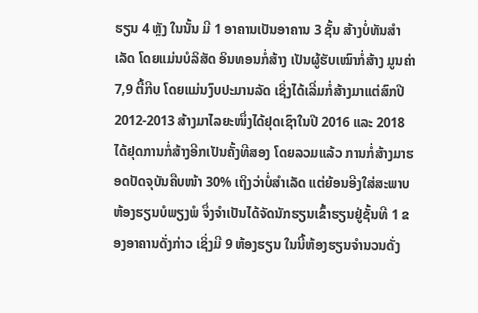ຮຽນ 4 ຫຼັງ ໃນນັ້ນ ມີ 1 ອາຄານເປັນອາຄານ 3 ຊັ້ນ ສ້າງບໍ່ທັນສໍາເລັດ ໂດຍແມ່ນບໍລິສັດ ອິນທອນກໍ່ສ້າງ ເປັນຜູ້ຮັບເໝົາກໍ່ສ້າງ ມູນຄ່າ 7,9 ຕື້ກີບ ໂດຍແມ່ນງົບປະມານລັດ ເຊິ່ງໄດ້ເລີ່ມກໍ່ສ້າງມາແຕ່ສົກປີ 2012-2013 ສ້າງມາໄລຍະໜຶ່ງໄດ້ຢຸດເຊົາໃນປີ 2016 ແລະ 2018 ໄດ້ຢຸດການກໍ່ສ້າງອີກເປັນຄັ້ງທີສອງ ໂດຍລວມແລ້ວ ການກໍ່ສ້າງມາຮອດປັດຈຸບັນຄືບໜ້າ 30% ເຖິງວ່າບໍ່ສໍາເລັດ ແຕ່ຍ້ອນອີງໃສ່ສະພາບຫ້ອງຮຽນບໍພຽງພໍ ຈຶ່ງຈໍາເປັນໄດ້ຈັດນັກຮຽນເຂົ້າຮຽນຢູ່ຊັ້ນທີ 1 ຂອງອາຄານດັ່ງກ່າວ ເຊິ່ງມີ 9 ຫ້ອງຮຽນ ໃນນີ້ຫ້ອງຮຽນຈໍານວນດັ່ງ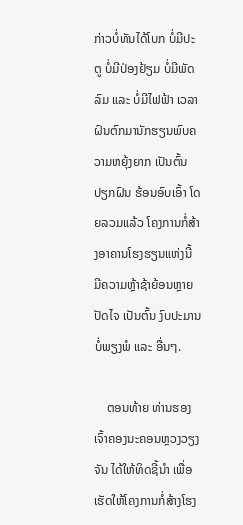ກ່າວບໍ່ທັນໄດ້ໂບກ ບໍ່ມີປະຕູ ບໍ່ມີປ່ອງຢ້ຽມ ບໍ່ມີພັດລົມ ແລະ ບໍ່ມີໄຟຟ້າ ເວລາຝົນຕົກມານັກຮຽນພົບຄວາມຫຍຸ້ງຍາກ ເປັນຕົ້ນ ປຽກຝົນ ຮ້ອນອົບເອົ້າ ໂດຍລວມແລ້ວ ໂຄງການກໍ່ສ້າງອາຄານໂຮງຮຽນແຫ່ງນີ້ ມີຄວາມຫຼ້າຊ້າຍ້ອນຫຼາຍປັດໄຈ ເປັນຕົ້ນ ງົບປະມານບໍ່ພຽງພໍ ແລະ ອື່ນໆ.

    ຕອນທ້າຍ ທ່ານຮອງເຈົ້າຄອງນະຄອນຫຼວງວຽງຈັນ ໄດ້ໃຫ້ທິດຊີ້ນໍາ ເພື່ອເຮັດໃຫ້ໂຄງການກໍ່ສ້າງໂຮງ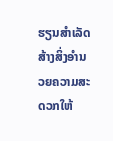ຮຽນສໍາເລັດ ສ້າງສິ່ງອໍານວຍຄວາມສະດວກໃຫ້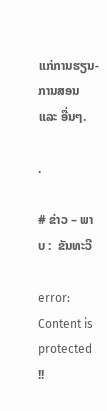ແກ່ການຮຽນ-ການສອນ ແລະ ອື່ນໆ.

.

# ຂ່າວ – ພາບ :  ຂັນທະວີ

error: Content is protected !!